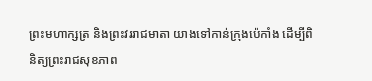ព្រះមហាក្សត្រ និងព្រះវររាជមាតា យាងទៅកាន់ក្រុងប៉េកាំង ដេីម្បីពិនិត្យព្រះរាជសុខភាព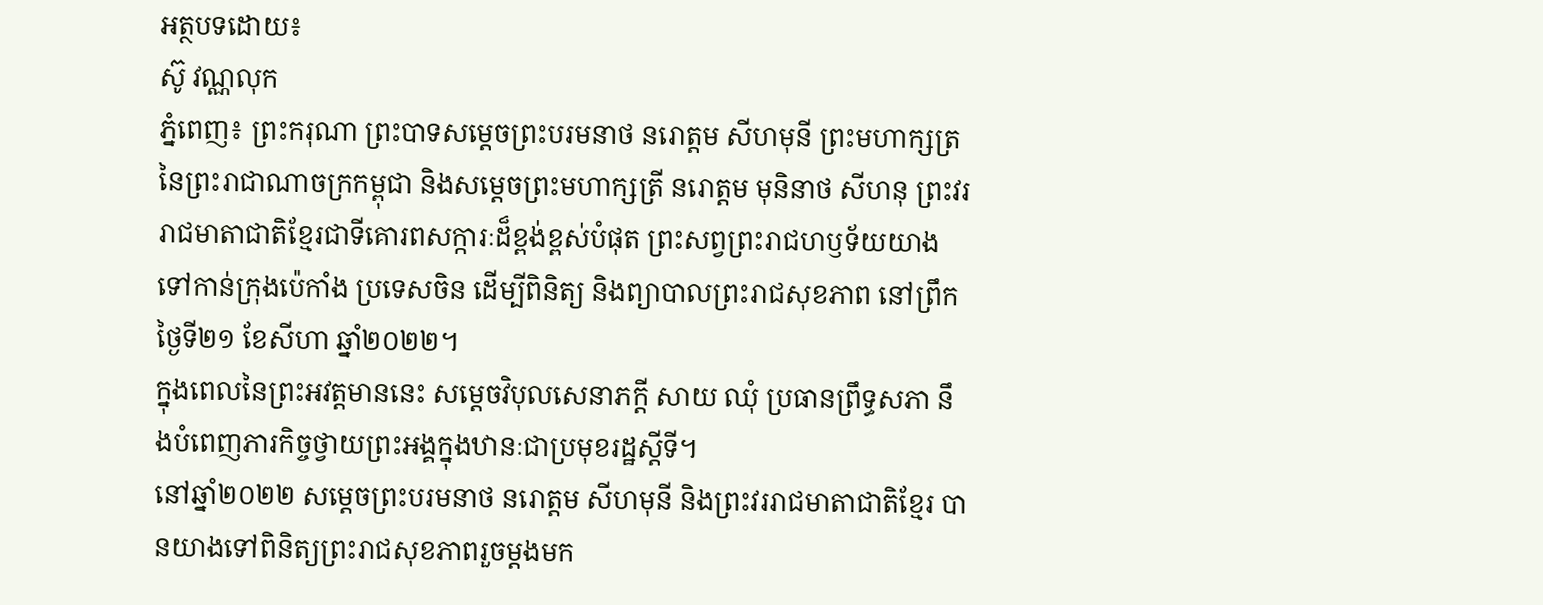អត្ថបទដោយ៖
ស៊ូ វណ្ណលុក
ភ្នំពេញ៖ ព្រះករុណា ព្រះបាទសម្តេចព្រះបរមនាថ នរោត្តម សីហមុនី ព្រះមហាក្សត្រនៃព្រះរាជាណាចក្រកម្ពុជា និងសម្តេចព្រះមហាក្សត្រី នរោត្តម មុនិនាថ សីហនុ ព្រះវររាជមាតាជាតិខ្មែរជាទីគោរពសក្ការៈដ៏ខ្ពង់ខ្ពស់បំផុត ព្រះសព្វព្រះរាជហឫទ័យយាងទៅកាន់ក្រុងប៉េកាំង ប្រទេសចិន ដើម្បីពិនិត្យ និងព្យាបាលព្រះរាជសុខភាព នៅព្រឹកថ្ងៃទី២១ ខែសីហា ឆ្នាំ២០២២។
ក្នុងពេលនៃព្រះអវត្តមាននេះ សម្តេចវិបុលសេនាភក្តី សាយ ឈុំ ប្រធានព្រឹទ្ធសភា នឹងបំពេញភារកិច្ចថ្វាយព្រះអង្គក្នុងឋានៈជាប្រមុខរដ្ឋស្តីទី។
នៅឆ្នាំ២០២២ សម្តេចព្រះបរមនាថ នរោត្តម សីហមុនី និងព្រះវររាជមាតាជាតិខ្មែរ បានយាងទៅពិនិត្យព្រះរាជសុខភាពរួចម្តងមក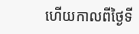ហើយកាលពីថ្ងៃទី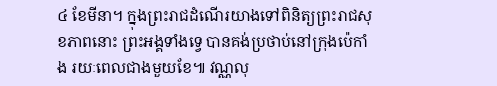៤ ខែមីនា។ ក្នុងព្រះរាជដំណើរយាងទៅពិនិត្យព្រះរាជសុខភាពនោះ ព្រះអង្គទាំងទ្វេ បានគង់ប្រថាប់នៅក្រុងប៉េកាំង រយៈពេលជាងមួយខែ៕ វណ្ណលុ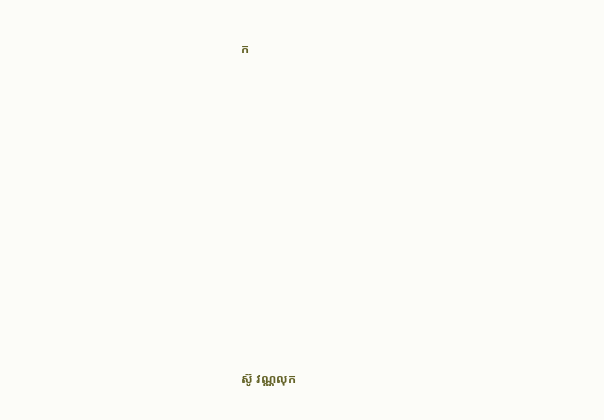ក


















ស៊ូ វណ្ណលុក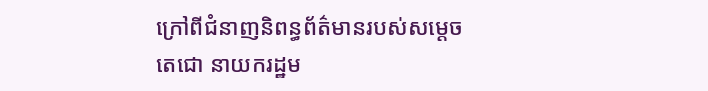ក្រៅពីជំនាញនិពន្ធព័ត៌មានរបស់សម្ដេចតេជោ នាយករដ្ឋម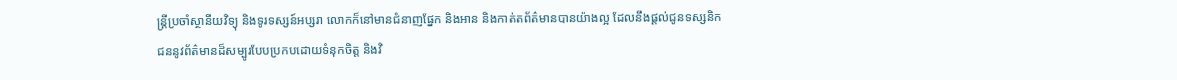ន្ត្រីប្រចាំស្ថានីយវិទ្យុ និងទូរទស្សន៍អប្សរា លោកក៏នៅមានជំនាញផ្នែក និងអាន និងកាត់តព័ត៌មានបានយ៉ាងល្អ ដែលនឹងផ្ដល់ជូនទស្សនិកជននូវព័ត៌មានដ៏សម្បូរបែបប្រកបដោយទំនុកចិត្ត និងវិ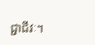ជ្ជាជីវៈ។